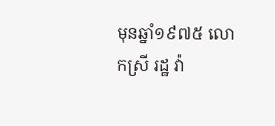មុនឆ្នាំ១៩៧៥ លោកស្រី រដ្ឋ វ៉ា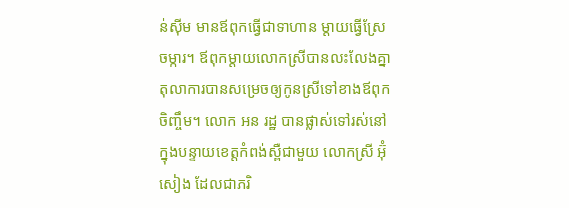ន់ស៊ីម មានឪពុកធ្វើជាទាហាន ម្ដាយធ្វើស្រែចម្ការ។ ឪពុកម្ដាយលោកស្រីបានលះលែងគ្នា តុលាការបានសម្រេចឲ្យកូនស្រីទៅខាងឪពុកចិញ្ចឹម។ លោក អន រដ្ឋ បានផ្លាស់ទៅរស់នៅក្នុងបន្ទាយខេត្តកំពង់ស្ពឺជាមួយ លោកស្រី អ៊ុំ សៀង ដែលជាភរិ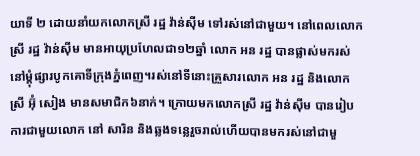យាទី ២ ដោយនាំយកលោកស្រី រដ្ឋ វ៉ាន់ស៊ីម ទៅរស់នៅជាមួយ។ នៅពេលលោកស្រី រដ្ឋ វ៉ាន់ស៊ីម មានអាយុប្រហែលជា១២ឆ្នាំ លោក អន រដ្ឋ បានផ្លាស់មករស់នៅម្ដុំផ្សារបូកគោទីក្រុងភ្នំពេញ។រស់នៅទីនោះគ្រួសារលោក អន រដ្ឋ និងលោកស្រី អ៊ុំ សៀង មានសមាជិក៦នាក់។ ក្រោយមកលោកស្រី រដ្ឋ វ៉ាន់ស៊ីម បានរៀបការជាមួយលោក នៅ សារិន និងឆ្លងទន្លេរួចរាល់ហើយបានមករស់នៅជាមួ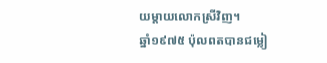យម្ដាយលោកស្រីវិញ។
ឆ្នាំ១៩៧៥ ប៉ុលពតបានជម្លៀ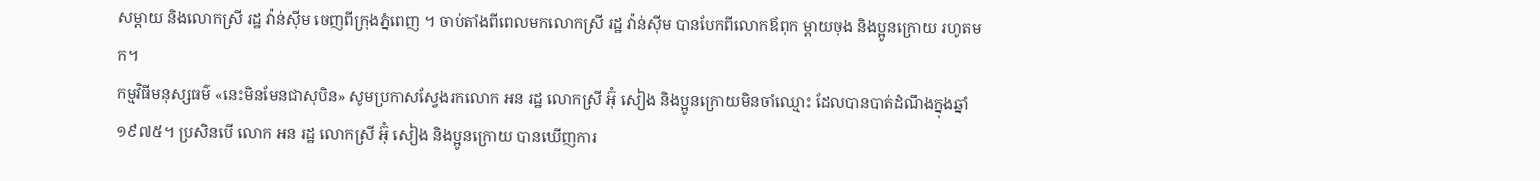សម្ដាយ និងលោកស្រី រដ្ឋ វ៉ាន់ស៊ីម ចេញពីក្រុងភ្នំពេញ ។ ចាប់តាំងពីពេលមកលោកស្រី រដ្ឋ វ៉ាន់ស៊ីម បានបែកពីលោកឪពុក ម្ដាយចុង និងប្អូនក្រោយ រហូតមក។
កម្មវិធីមនុស្សធម៌ «នេះមិនមែនជាសុបិន» សូមប្រកាសស្វែងរកលោក អន រដ្ឋ លោកស្រី អ៊ុំ សៀង និងប្អូនក្រោយមិនចាំឈ្មោះ ដែលបានបាត់ដំណឹងក្នុងឆ្នាំ១៩៧៥។ ប្រសិនបើ លោក អន រដ្ឋ លោកស្រី អ៊ុំ សៀង និងប្អូនក្រោយ បានឃើញការ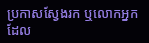ប្រកាសស្វែងរក ឬលោកអ្នកដែល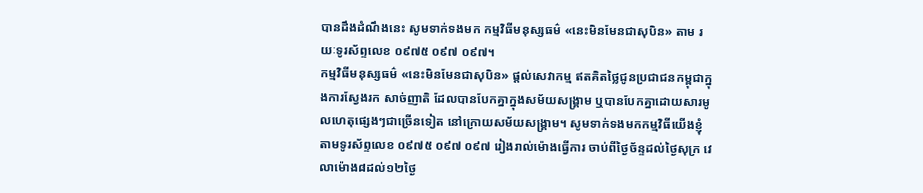បានដឹងដំណឹងនេះ សូមទាក់ទងមក កម្មវិធីមនុស្សធម៌ «នេះមិនមែនជាសុបិន» តាម រយៈទូរស័ព្ទលេខ ០៩៧៥ ០៩៧ ០៩៧។
កម្មវិធីមនុស្សធម៌ «នេះមិនមែនជាសុបិន» ផ្ដល់សេវាកម្ម ឥតគិតថ្លៃជូនប្រជាជនកម្ពុជាក្នុងការស្វែងរក សាច់ញាតិ ដែលបានបែកគ្នាក្នុងសម័យសង្គ្រាម ឬបានបែកគ្នាដោយសារមូលហេតុផ្សេងៗជាច្រើនទៀត នៅក្រោយសម័យសង្គ្រាម។ សូមទាក់ទងមកកម្មវិធីយើងខ្ញុំតាមទូរស័ព្ទលេខ ០៩៧៥ ០៩៧ ០៩៧ រៀងរាល់ម៉ោងធ្វើការ ចាប់ពីថ្ងៃច័ន្ទដល់ថ្ងៃសុក្រ វេលាម៉ោង៨ដល់១២ថ្ងៃ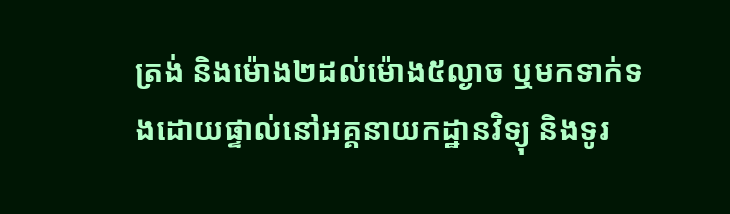ត្រង់ និងម៉ោង២ដល់ម៉ោង៥ល្ងាច ឬមកទាក់ទងដោយផ្ទាល់នៅអគ្គនាយកដ្ឋានវិទ្យុ និងទូរ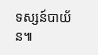ទស្សន៍បាយ័ន៕